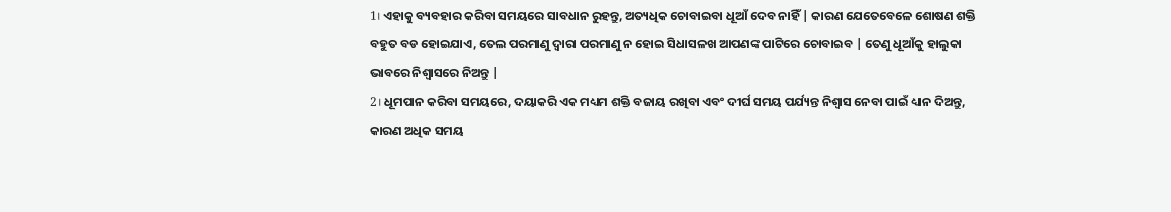1। ଏହାକୁ ବ୍ୟବହାର କରିବା ସମୟରେ ସାବଧାନ ରୁହନ୍ତୁ, ଅତ୍ୟଧିକ ଚୋବାଇବା ଧୂଆଁ ଦେବ ନାହିଁ | କାରଣ ଯେତେବେଳେ ଶୋଷଣ ଶକ୍ତି ବହୁତ ବଡ ହୋଇଯାଏ, ତେଲ ପରମାଣୁ ଦ୍ୱାରା ପରମାଣୁ ନ ହୋଇ ସିଧାସଳଖ ଆପଣଙ୍କ ପାଟିରେ ଚୋବାଇବ | ତେଣୁ ଧୂଆଁକୁ ହାଲୁକା ଭାବରେ ନିଶ୍ୱାସରେ ନିଅନ୍ତୁ |
2। ଧୂମପାନ କରିବା ସମୟରେ, ଦୟାକରି ଏକ ମଧ୍ୟମ ଶକ୍ତି ବଜାୟ ରଖିବା ଏବଂ ଦୀର୍ଘ ସମୟ ପର୍ଯ୍ୟନ୍ତ ନିଶ୍ୱାସ ନେବା ପାଇଁ ଧ୍ୟାନ ଦିଅନ୍ତୁ, କାରଣ ଅଧିକ ସମୟ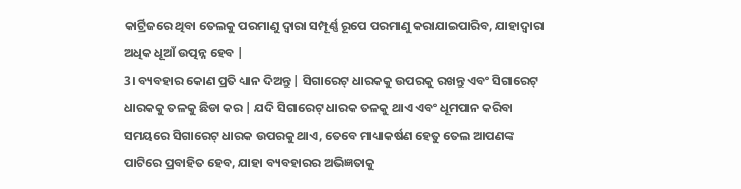କାର୍ଟ୍ରିଜରେ ଥିବା ତେଲକୁ ପରମାଣୁ ଦ୍ୱାରା ସମ୍ପୂର୍ଣ୍ଣ ରୂପେ ପରମାଣୁ କରାଯାଇପାରିବ, ଯାହାଦ୍ୱାରା ଅଧିକ ଧୂଆଁ ଉତ୍ପନ୍ନ ହେବ |
3। ବ୍ୟବହାର କୋଣ ପ୍ରତି ଧ୍ୟାନ ଦିଅନ୍ତୁ | ସିଗାରେଟ୍ ଧାରକକୁ ଉପରକୁ ରଖନ୍ତୁ ଏବଂ ସିଗାରେଟ୍ ଧାରକକୁ ତଳକୁ ଛିଡା କର | ଯଦି ସିଗାରେଟ୍ ଧାରକ ତଳକୁ ଥାଏ ଏବଂ ଧୂମପାନ କରିବା ସମୟରେ ସିଗାରେଟ୍ ଧାରକ ଉପରକୁ ଥାଏ, ତେବେ ମାଧ୍ୟାକର୍ଷଣ ହେତୁ ତେଲ ଆପଣଙ୍କ ପାଟିରେ ପ୍ରବାହିତ ହେବ, ଯାହା ବ୍ୟବହାରର ଅଭିଜ୍ଞତାକୁ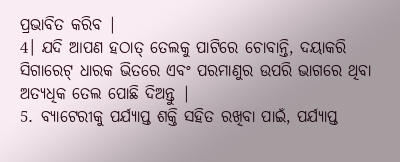ପ୍ରଭାବିତ କରିବ |
4। ଯଦି ଆପଣ ହଠାତ୍ ତେଲକୁ ପାଟିରେ ଚୋବାନ୍ତି, ଦୟାକରି ସିଗାରେଟ୍ ଧାରକ ଭିତରେ ଏବଂ ପରମାଣୁର ଉପରି ଭାଗରେ ଥିବା ଅତ୍ୟଧିକ ତେଲ ପୋଛି ଦିଅନ୍ତୁ |
5. ବ୍ୟାଟେରୀକୁ ପର୍ଯ୍ୟାପ୍ତ ଶକ୍ତି ସହିତ ରଖିବା ପାଇଁ, ପର୍ଯ୍ୟାପ୍ତ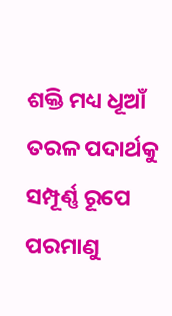ଶକ୍ତି ମଧ୍ୟ ଧୂଆଁ ତରଳ ପଦାର୍ଥକୁ ସମ୍ପୂର୍ଣ୍ଣ ରୂପେ ପରମାଣୁ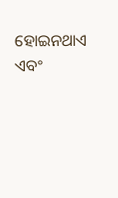ହୋଇନଥାଏ ଏବଂ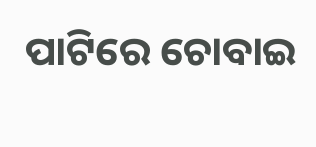ପାଟିରେ ଚୋବାଇ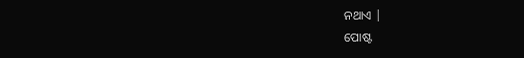ନଥାଏ |
ପୋଷ୍ଟ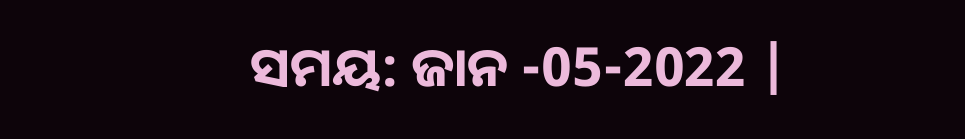ସମୟ: ଜାନ -05-2022 |